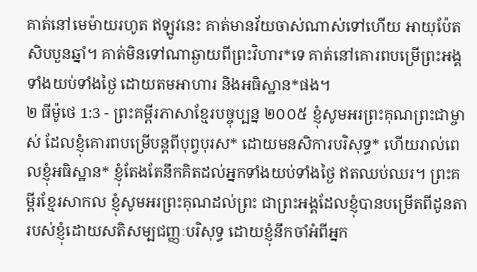គាត់នៅមេម៉ាយរហូត ឥឡូវនេះ គាត់មានវ័យចាស់ណាស់ទៅហើយ អាយុប៉ែតសិបបួនឆ្នាំ។ គាត់មិនទៅណាឆ្ងាយពីព្រះវិហារ*ទេ គាត់នៅគោរពបម្រើព្រះអង្គទាំងយប់ទាំងថ្ងៃ ដោយតមអាហារ និងអធិស្ឋាន*ផង។
២ ធីម៉ូថេ 1:3 - ព្រះគម្ពីរភាសាខ្មែរបច្ចុប្បន្ន ២០០៥ ខ្ញុំសូមអរព្រះគុណព្រះជាម្ចាស់ ដែលខ្ញុំគោរពបម្រើបន្ដពីបុព្វបុរស* ដោយមនសិការបរិសុទ្ធ* ហើយរាល់ពេលខ្ញុំអធិស្ឋាន* ខ្ញុំតែងតែនឹកគិតដល់អ្នកទាំងយប់ទាំងថ្ងៃ ឥតឈប់ឈរ។ ព្រះគម្ពីរខ្មែរសាកល ខ្ញុំសូមអរព្រះគុណដល់ព្រះ ជាព្រះអង្គដែលខ្ញុំបានបម្រើតពីដូនតារបស់ខ្ញុំដោយសតិសម្បជញ្ញៈបរិសុទ្ធ ដោយខ្ញុំនឹកចាំអំពីអ្នក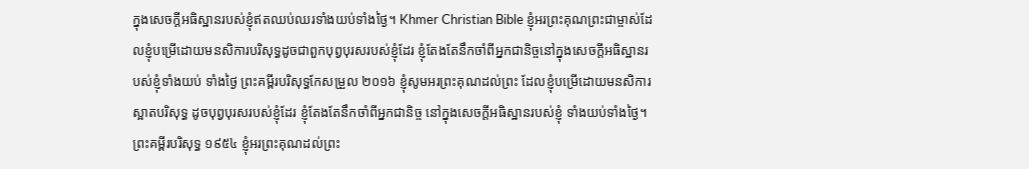ក្នុងសេចក្ដីអធិស្ឋានរបស់ខ្ញុំឥតឈប់ឈរទាំងយប់ទាំងថ្ងៃ។ Khmer Christian Bible ខ្ញុំអរព្រះគុណព្រះជាម្ចាស់ដែលខ្ញុំបម្រើដោយមនសិការបរិសុទ្ធដូចជាពួកបុព្វបុរសរបស់ខ្ញុំដែរ ខ្ញុំតែងតែនឹកចាំពីអ្នកជានិច្ចនៅក្នុងសេចក្ដីអធិស្ឋានរបស់ខ្ញុំទាំងយប់ ទាំងថ្ងៃ ព្រះគម្ពីរបរិសុទ្ធកែសម្រួល ២០១៦ ខ្ញុំសូមអរព្រះគុណដល់ព្រះ ដែលខ្ញុំបម្រើដោយមនសិការស្អាតបរិសុទ្ធ ដូចបុព្វបុរសរបស់ខ្ញុំដែរ ខ្ញុំតែងតែនឹកចាំពីអ្នកជានិច្ច នៅក្នុងសេចក្ដីអធិស្ឋានរបស់ខ្ញុំ ទាំងយប់ទាំងថ្ងៃ។ ព្រះគម្ពីរបរិសុទ្ធ ១៩៥៤ ខ្ញុំអរព្រះគុណដល់ព្រះ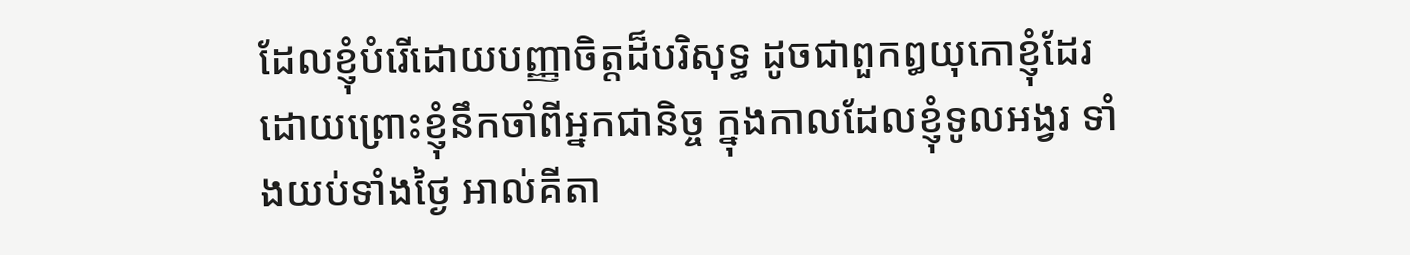ដែលខ្ញុំបំរើដោយបញ្ញាចិត្តដ៏បរិសុទ្ធ ដូចជាពួកឰយុកោខ្ញុំដែរ ដោយព្រោះខ្ញុំនឹកចាំពីអ្នកជានិច្ច ក្នុងកាលដែលខ្ញុំទូលអង្វរ ទាំងយប់ទាំងថ្ងៃ អាល់គីតា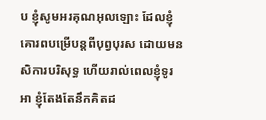ប ខ្ញុំសូមអរគុណអុលឡោះ ដែលខ្ញុំគោរពបម្រើបន្ដពីបុព្វបុរស ដោយមនសិការបរិសុទ្ធ ហើយរាល់ពេលខ្ញុំទូរអា ខ្ញុំតែងតែនឹកគិតដ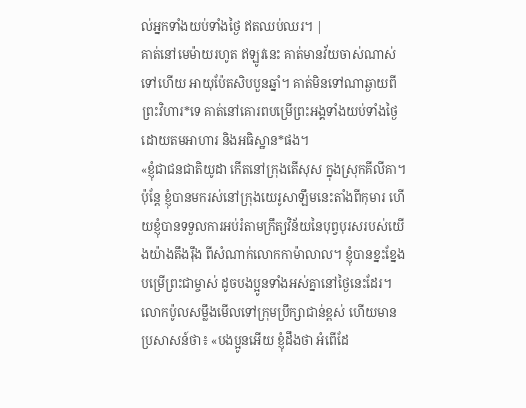ល់អ្នកទាំងយប់ទាំងថ្ងៃ ឥតឈប់ឈរ។ |
គាត់នៅមេម៉ាយរហូត ឥឡូវនេះ គាត់មានវ័យចាស់ណាស់ទៅហើយ អាយុប៉ែតសិបបួនឆ្នាំ។ គាត់មិនទៅណាឆ្ងាយពីព្រះវិហារ*ទេ គាត់នៅគោរពបម្រើព្រះអង្គទាំងយប់ទាំងថ្ងៃ ដោយតមអាហារ និងអធិស្ឋាន*ផង។
«ខ្ញុំជាជនជាតិយូដា កើតនៅក្រុងតើសុស ក្នុងស្រុកគីលីគា។ ប៉ុន្តែ ខ្ញុំបានមករស់នៅក្រុងយេរូសាឡឹមនេះតាំងពីកុមារ ហើយខ្ញុំបានទទួលការអប់រំតាមក្រឹត្យវិន័យនៃបុព្វបុរសរបស់យើងយ៉ាងតឹងរ៉ឹង ពីសំណាក់លោកកាម៉ាលាល។ ខ្ញុំបានខ្នះខ្នែងបម្រើព្រះជាម្ចាស់ ដូចបងប្អូនទាំងអស់គ្នានៅថ្ងៃនេះដែរ។
លោកប៉ូលសម្លឹងមើលទៅក្រុមប្រឹក្សាជាន់ខ្ពស់ ហើយមានប្រសាសន៍ថា៖ «បងប្អូនអើយ ខ្ញុំដឹងថា អំពើដែ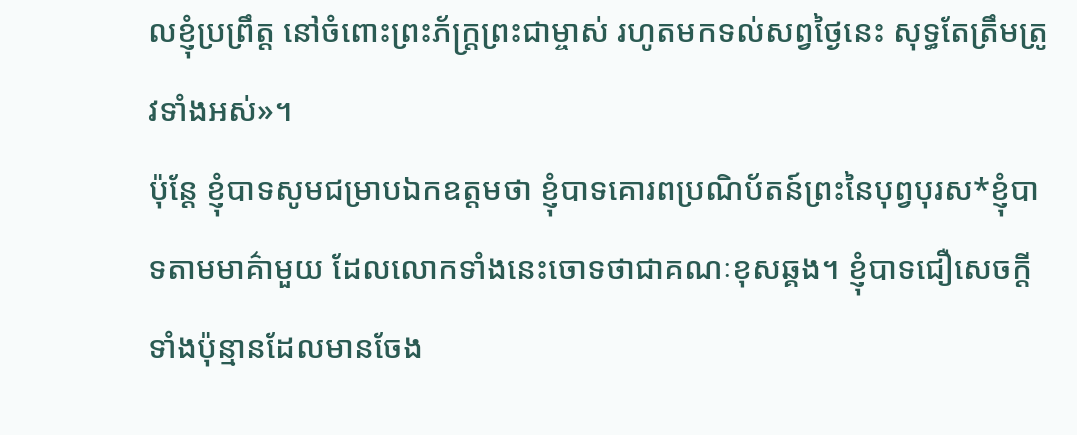លខ្ញុំប្រព្រឹត្ត នៅចំពោះព្រះភ័ក្ត្រព្រះជាម្ចាស់ រហូតមកទល់សព្វថ្ងៃនេះ សុទ្ធតែត្រឹមត្រូវទាំងអស់»។
ប៉ុន្តែ ខ្ញុំបាទសូមជម្រាបឯកឧត្ដមថា ខ្ញុំបាទគោរពប្រណិប័តន៍ព្រះនៃបុព្វបុរស*ខ្ញុំបាទតាមមាគ៌ាមួយ ដែលលោកទាំងនេះចោទថាជាគណៈខុសឆ្គង។ ខ្ញុំបាទជឿសេចក្ដីទាំងប៉ុន្មានដែលមានចែង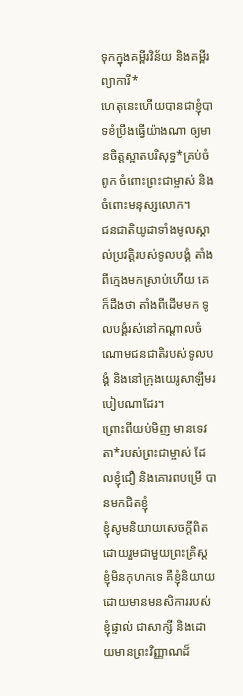ទុកក្នុងគម្ពីរវិន័យ និងគម្ពីរព្យាការី*
ហេតុនេះហើយបានជាខ្ញុំបាទខំប្រឹងធ្វើយ៉ាងណា ឲ្យមានចិត្តស្អាតបរិសុទ្ធ*គ្រប់ចំពូក ចំពោះព្រះជាម្ចាស់ និងចំពោះមនុស្សលោក។
ជនជាតិយូដាទាំងមូលស្គាល់ប្រវត្តិរបស់ទូលបង្គំ តាំងពីក្មេងមកស្រាប់ហើយ គេក៏ដឹងថា តាំងពីដើមមក ទូលបង្គំរស់នៅកណ្ដាលចំណោមជនជាតិរបស់ទូលបង្គំ និងនៅក្រុងយេរូសាឡឹមរបៀបណាដែរ។
ព្រោះពីយប់មិញ មានទេវតា*របស់ព្រះជាម្ចាស់ ដែលខ្ញុំជឿ និងគោរពបម្រើ បានមកជិតខ្ញុំ
ខ្ញុំសូមនិយាយសេចក្ដីពិត ដោយរួមជាមួយព្រះគ្រិស្ត ខ្ញុំមិនកុហកទេ គឺខ្ញុំនិយាយដោយមានមនសិការរបស់ខ្ញុំផ្ទាល់ ជាសាក្សី និងដោយមានព្រះវិញ្ញាណដ៏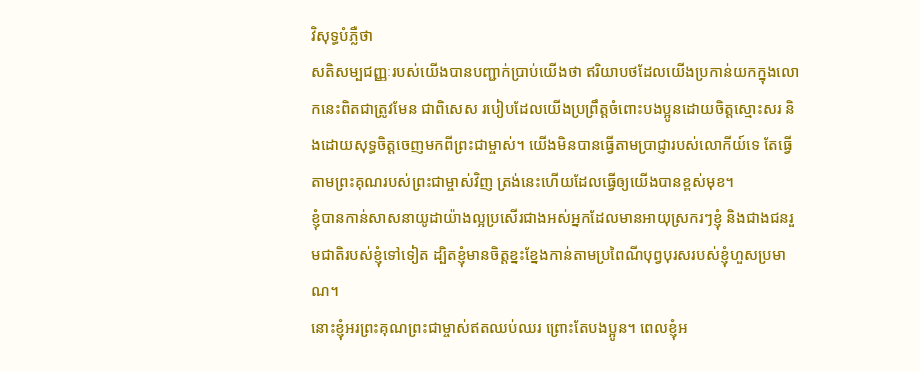វិសុទ្ធបំភ្លឺថា
សតិសម្បជញ្ញៈរបស់យើងបានបញ្ជាក់ប្រាប់យើងថា ឥរិយាបថដែលយើងប្រកាន់យកក្នុងលោកនេះពិតជាត្រូវមែន ជាពិសេស របៀបដែលយើងប្រព្រឹត្តចំពោះបងប្អូនដោយចិត្តស្មោះសរ និងដោយសុទ្ធចិត្តចេញមកពីព្រះជាម្ចាស់។ យើងមិនបានធ្វើតាមប្រាជ្ញារបស់លោកីយ៍ទេ តែធ្វើតាមព្រះគុណរបស់ព្រះជាម្ចាស់វិញ ត្រង់នេះហើយដែលធ្វើឲ្យយើងបានខ្ពស់មុខ។
ខ្ញុំបានកាន់សាសនាយូដាយ៉ាងល្អប្រសើរជាងអស់អ្នកដែលមានអាយុស្រករៗខ្ញុំ និងជាងជនរួមជាតិរបស់ខ្ញុំទៅទៀត ដ្បិតខ្ញុំមានចិត្តខ្នះខ្នែងកាន់តាមប្រពៃណីបុព្វបុរសរបស់ខ្ញុំហួសប្រមាណ។
នោះខ្ញុំអរព្រះគុណព្រះជាម្ចាស់ឥតឈប់ឈរ ព្រោះតែបងប្អូន។ ពេលខ្ញុំអ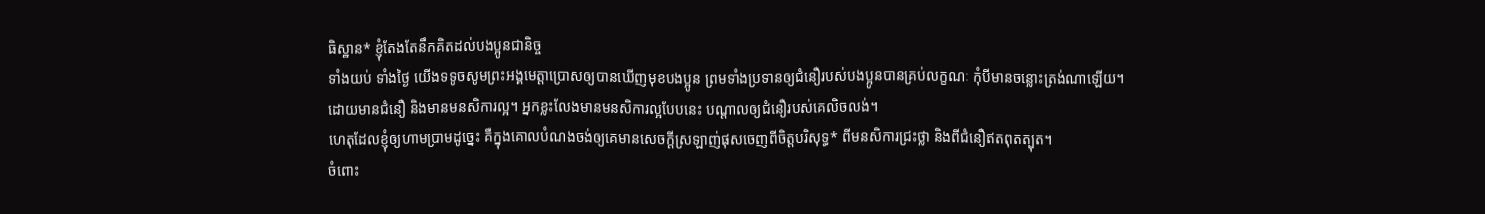ធិស្ឋាន* ខ្ញុំតែងតែនឹកគិតដល់បងប្អូនជានិច្ច
ទាំងយប់ ទាំងថ្ងៃ យើងទទូចសូមព្រះអង្គមេត្តាប្រោសឲ្យបានឃើញមុខបងប្អូន ព្រមទាំងប្រទានឲ្យជំនឿរបស់បងប្អូនបានគ្រប់លក្ខណៈ កុំបីមានចន្លោះត្រង់ណាឡើយ។
ដោយមានជំនឿ និងមានមនសិការល្អ។ អ្នកខ្លះលែងមានមនសិការល្អបែបនេះ បណ្ដាលឲ្យជំនឿរបស់គេលិចលង់។
ហេតុដែលខ្ញុំឲ្យហាមប្រាមដូច្នេះ គឺក្នុងគោលបំណងចង់ឲ្យគេមានសេចក្ដីស្រឡាញ់ផុសចេញពីចិត្តបរិសុទ្ធ* ពីមនសិការជ្រះថ្លា និងពីជំនឿឥតពុតត្បុត។
ចំពោះ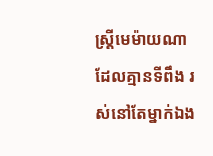ស្ត្រីមេម៉ាយណាដែលគ្មានទីពឹង រស់នៅតែម្នាក់ឯង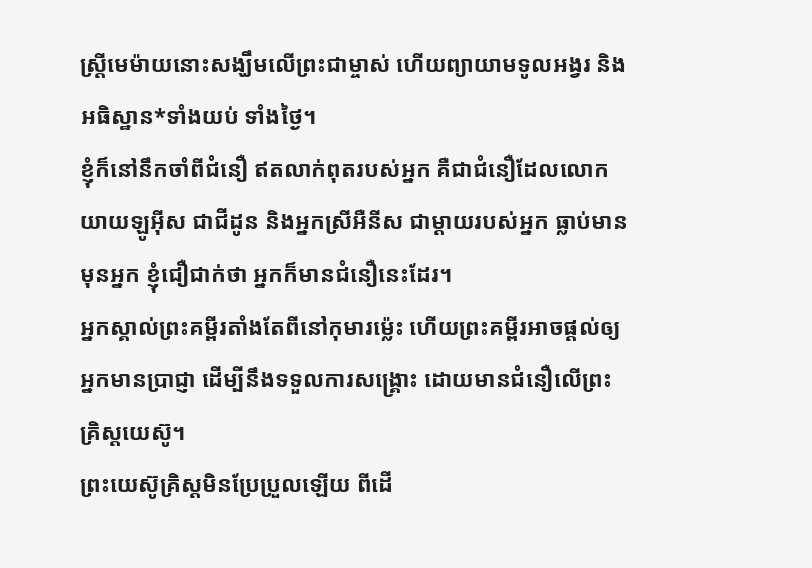ស្ត្រីមេម៉ាយនោះសង្ឃឹមលើព្រះជាម្ចាស់ ហើយព្យាយាមទូលអង្វរ និងអធិស្ឋាន*ទាំងយប់ ទាំងថ្ងៃ។
ខ្ញុំក៏នៅនឹកចាំពីជំនឿ ឥតលាក់ពុតរបស់អ្នក គឺជាជំនឿដែលលោកយាយឡូអ៊ីស ជាជីដូន និងអ្នកស្រីអឺនីស ជាម្ដាយរបស់អ្នក ធ្លាប់មានមុនអ្នក ខ្ញុំជឿជាក់ថា អ្នកក៏មានជំនឿនេះដែរ។
អ្នកស្គាល់ព្រះគម្ពីរតាំងតែពីនៅកុមារម៉្លេះ ហើយព្រះគម្ពីរអាចផ្ដល់ឲ្យអ្នកមានប្រាជ្ញា ដើម្បីនឹងទទួលការសង្គ្រោះ ដោយមានជំនឿលើព្រះគ្រិស្តយេស៊ូ។
ព្រះយេស៊ូគ្រិស្តមិនប្រែប្រួលឡើយ ពីដើ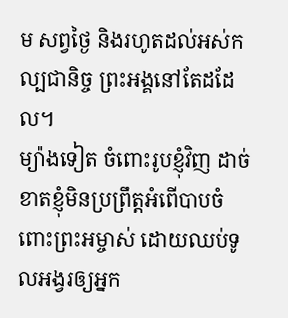ម សព្វថ្ងៃ និងរហូតដល់អស់កល្បជានិច្ច ព្រះអង្គនៅតែដដែល។
ម្យ៉ាងទៀត ចំពោះរូបខ្ញុំវិញ ដាច់ខាតខ្ញុំមិនប្រព្រឹត្តអំពើបាបចំពោះព្រះអម្ចាស់ ដោយឈប់ទូលអង្វរឲ្យអ្នក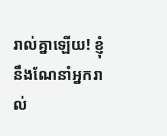រាល់គ្នាឡើយ! ខ្ញុំនឹងណែនាំអ្នករាល់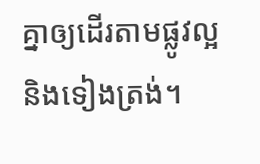គ្នាឲ្យដើរតាមផ្លូវល្អ និងទៀងត្រង់។